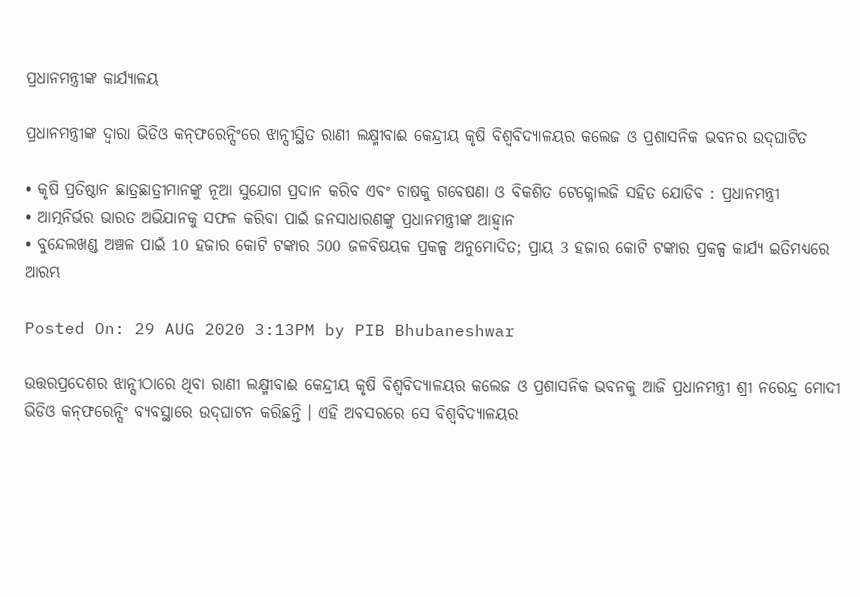ପ୍ରଧାନମନ୍ତ୍ରୀଙ୍କ କାର୍ଯ୍ୟାଳୟ

ପ୍ରଧାନମନ୍ତ୍ରୀଙ୍କ ଦ୍ୱାରା ଭିଡିଓ କନ୍‌ଫରେନ୍ସିଂରେ ଝାନ୍ସୀସ୍ଥିତ ରାଣୀ ଲକ୍ଷ୍ମୀବାଈ କେନ୍ଦ୍ରୀୟ କୃଷି ବିଶ୍ୱବିଦ୍ୟାଳୟର କଲେଜ ଓ ପ୍ରଶାସନିକ ଭବନର ଉଦ୍‌ଘାଟିତ

• କୃଷି ପ୍ରତିଷ୍ଠାନ ଛାତ୍ରଛାତ୍ରୀମାନଙ୍କୁ ନୂଆ ସୁଯୋଗ ପ୍ରଦାନ କରିବ ଏବଂ ଚାଷକୁ ଗବେଷଣା ଓ ବିକଶିତ ଟେକ୍ନୋଲଜି ସହିତ ଯୋଡିବ : ପ୍ରଧାନମନ୍ତ୍ରୀ
• ଆତ୍ମନିର୍ଭର ଭାରତ ଅଭିଯାନକୁ ସଫଳ କରିବା ପାଇଁ ଜନସାଧାରଣଙ୍କୁ ପ୍ରଧାନମନ୍ତ୍ରୀଙ୍କ ଆହ୍ୱାନ
• ବୁନ୍ଦେଲଖଣ୍ଡ ଅଞ୍ଚଳ ପାଇଁ 10 ହଜାର କୋଟି ଟଙ୍କାର 500 ଜଳବିଷୟକ ପ୍ରକଳ୍ପ ଅନୁମୋଦିତ; ପ୍ରାୟ 3 ହଜାର କୋଟି ଟଙ୍କାର ପ୍ରକଳ୍ପ କାର୍ଯ୍ୟ ଇତିମଧ୍ୟରେ ଆରମ୍ଭ

Posted On: 29 AUG 2020 3:13PM by PIB Bhubaneshwar

ଉତ୍ତରପ୍ରଦେଶର ଝାନ୍ସୀଠାରେ ଥିବା ରାଣୀ ଲକ୍ଷ୍ମୀବାଈ କେନ୍ଦ୍ରୀୟ କୃଷି ବିଶ୍ୱବିଦ୍ୟାଳୟର କଲେଜ ଓ ପ୍ରଶାସନିକ ଭବନକୁ ଆଜି ପ୍ରଧାନମନ୍ତ୍ରୀ ଶ୍ରୀ ନରେନ୍ଦ୍ର ମୋଦୀ ଭିଡିଓ କନ୍‌ଫରେନ୍ସିଂ ବ୍ୟବସ୍ଥାରେ ଉଦ୍‌ଘାଟନ କରିଛନ୍ତି । ଏହି ଅବସରରେ ସେ ବିଶ୍ୱବିଦ୍ୟାଳୟର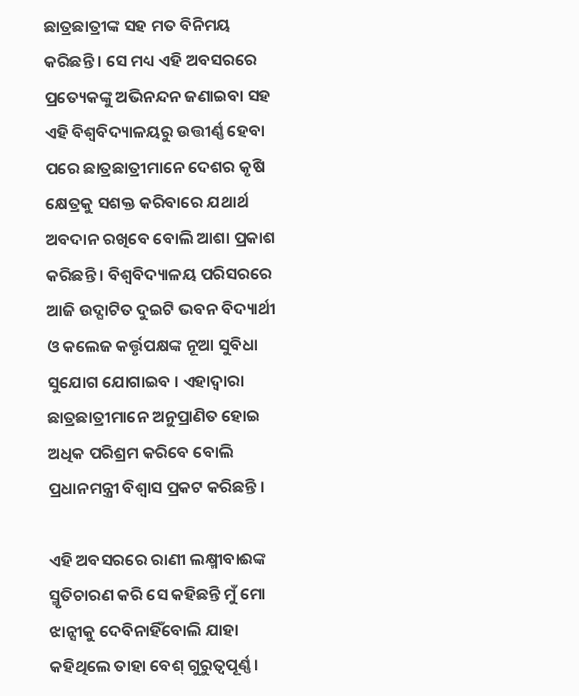ଛାତ୍ରଛାତ୍ରୀଙ୍କ ସହ ମତ ବିନିମୟ କରିଛନ୍ତି । ସେ ମଧ୍ୟ ଏହି ଅବସରରେ ପ୍ରତ୍ୟେକଙ୍କୁ ଅଭିନନ୍ଦନ ଜଣାଇବା ସହ ଏହି ବିଶ୍ୱବିଦ୍ୟାଳୟରୁ ଉତ୍ତୀର୍ଣ୍ଣ ହେବା ପରେ ଛାତ୍ରଛାତ୍ରୀମାନେ ଦେଶର କୃଷି କ୍ଷେତ୍ରକୁ ସଶକ୍ତ କରିବାରେ ଯଥାର୍ଥ ଅବଦାନ ରଖିବେ ବୋଲି ଆଶା ପ୍ରକାଶ କରିଛନ୍ତି । ବିଶ୍ୱବିଦ୍ୟାଳୟ ପରିସରରେ ଆଜି ଉଦ୍ଘାଟିତ ଦୁଇଟି ଭବନ ବିଦ୍ୟାର୍ଥୀ ଓ କଲେଜ କର୍ତ୍ତୃପକ୍ଷଙ୍କ ନୂଆ ସୁବିଧା ସୁଯୋଗ ଯୋଗାଇବ । ଏହାଦ୍ୱାରା ଛାତ୍ରଛାତ୍ରୀମାନେ ଅନୁପ୍ରାଣିତ ହୋଇ ଅଧିକ ପରିଶ୍ରମ କରିବେ ବୋଲି ପ୍ରଧାନମନ୍ତ୍ରୀ ବିଶ୍ୱାସ ପ୍ରକଟ କରିଛନ୍ତି ।

ଏହି ଅବସରରେ ରାଣୀ ଲକ୍ଷ୍ମୀବାଈଙ୍କ ସ୍ମୃତିଚାରଣ କରି ସେ କହିଛନ୍ତି ମୁଁ ମୋ ଝାନ୍ସୀକୁ ଦେବିନାହିଁବୋଲି ଯାହା କହିଥିଲେ ତାହା ବେଶ୍‌ ଗୁରୁତ୍ୱପୂର୍ଣ୍ଣ ।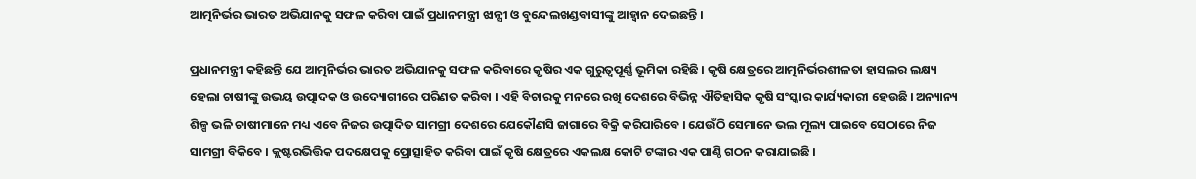ଆତ୍ମନିର୍ଭର ଭାରତ ଅଭିଯାନକୁ ସଫଳ କରିବା ପାଇଁ ପ୍ରଧାନମନ୍ତ୍ରୀ ଝାନ୍ସୀ ଓ ବୁନ୍ଦେଲଖଣ୍ଡବାସୀଙ୍କୁ ଆହ୍ୱାନ ଦେଇଛନ୍ତି ।

ପ୍ରଧାନମନ୍ତ୍ରୀ କହିଛନ୍ତି ଯେ ଆତ୍ମନିର୍ଭର ଭାରତ ଅଭିଯାନକୁ ସଫଳ କରିବାରେ କୃଷିର ଏକ ଗୁରୁତ୍ୱପୂର୍ଣ୍ଣ ଭୂମିକା ରହିଛି । କୃଷି କ୍ଷେତ୍ରରେ ଆତ୍ମନିର୍ଭରଶୀଳତା ହାସଲର ଲକ୍ଷ୍ୟ ହେଲା ଚାଷୀଙ୍କୁ ଉଭୟ ଉତ୍ପାଦକ ଓ ଉଦ୍ୟୋଗୀରେ ପରିଣତ କରିବା । ଏହି ବିଚାରକୁ ମନରେ ରଖି ଦେଶରେ ବିଭିନ୍ନ ଐତିହାସିକ କୃଷି ସଂସ୍କାର କାର୍ଯ୍ୟକାରୀ ହେଉଛି । ଅନ୍ୟାନ୍ୟ ଶିଳ୍ପ ଭଳି ଚାଷୀମାନେ ମଧ୍ୟ ଏବେ ନିଜର ଉତ୍ପାଦିତ ସାମଗ୍ରୀ ଦେଶରେ ଯେକୌଣସି ଜାଗାରେ ବିକ୍ରି କରିପାରିବେ । ଯେଉଁଠି ସେମାନେ ଭଲ ମୂଲ୍ୟ ପାଇବେ ସେଠାରେ ନିଜ ସାମଗ୍ରୀ ବିକିବେ । କ୍ଲଷ୍ଟରଭିତ୍ତିକ ପଦକ୍ଷେପକୁ ପ୍ରୋତ୍ସାହିତ କରିବା ପାଇଁ କୃଷି କ୍ଷେତ୍ରରେ ଏକଲକ୍ଷ କୋଟି ଟଙ୍କାର ଏକ ପାଣ୍ଠି ଗଠନ କରାଯାଇଛି ।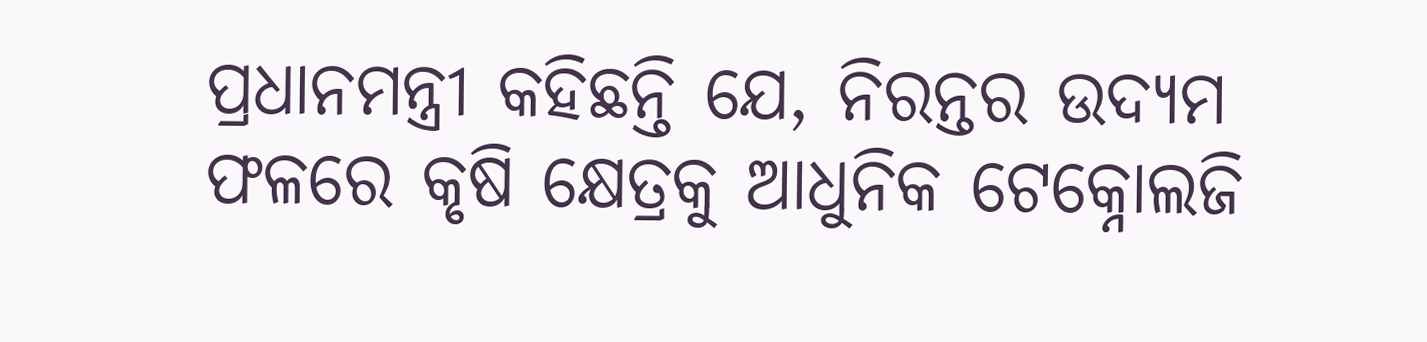ପ୍ରଧାନମନ୍ତ୍ରୀ କହିଛନ୍ତି ଯେ, ନିରନ୍ତର ଉଦ୍ୟମ ଫଳରେ କୃଷି କ୍ଷେତ୍ରକୁ ଆଧୁନିକ ଟେକ୍ନୋଲଜି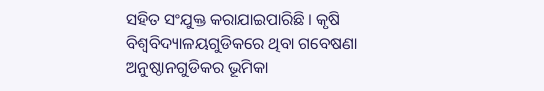ସହିତ ସଂଯୁକ୍ତ କରାଯାଇପାରିଛି । କୃଷି ବିଶ୍ୱବିଦ୍ୟାଳୟଗୁଡିକରେ ଥିବା ଗବେଷଣା ଅନୁଷ୍ଠାନଗୁଡିକର ଭୂମିକା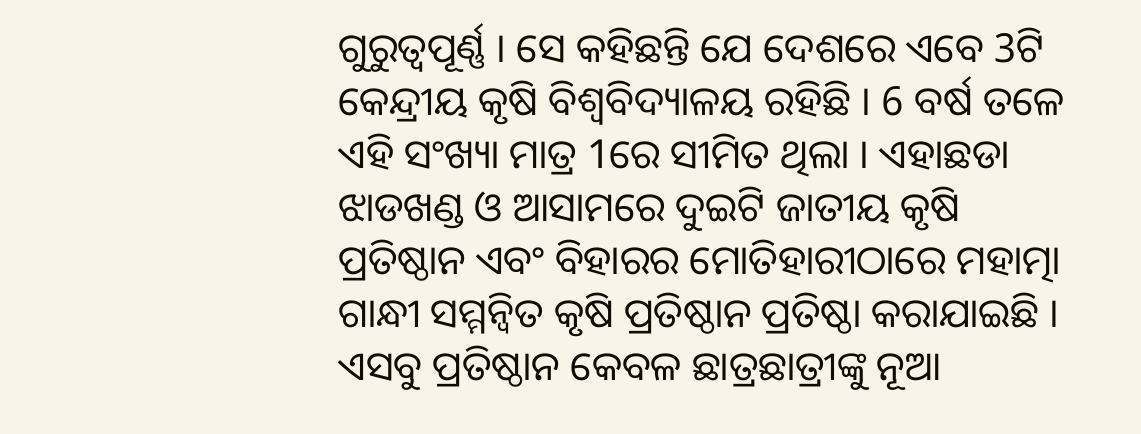ଗୁରୁତ୍ୱପୂର୍ଣ୍ଣ । ସେ କହିଛନ୍ତି ଯେ ଦେଶରେ ଏବେ 3ଟି କେନ୍ଦ୍ରୀୟ କୃଷି ବିଶ୍ୱବିଦ୍ୟାଳୟ ରହିଛି । 6 ବର୍ଷ ତଳେ ଏହି ସଂଖ୍ୟା ମାତ୍ର 1ରେ ସୀମିତ ଥିଲା । ଏହାଛଡା ଝାଡଖଣ୍ଡ ଓ ଆସାମରେ ଦୁଇଟି ଜାତୀୟ କୃଷି ପ୍ରତିଷ୍ଠାନ ଏବଂ ବିହାରର ମୋତିହାରୀଠାରେ ମହାତ୍ମା ଗାନ୍ଧୀ ସମ୍ମନ୍ୱିତ କୃଷି ପ୍ରତିଷ୍ଠାନ ପ୍ରତିଷ୍ଠା କରାଯାଇଛି । ଏସବୁ ପ୍ରତିଷ୍ଠାନ କେବଳ ଛାତ୍ରଛାତ୍ରୀଙ୍କୁ ନୂଆ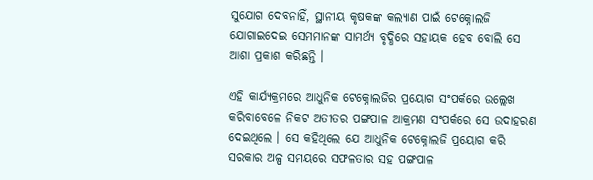ସୁଯୋଗ ଦେବନାହିଁ, ସ୍ଥାନୀୟ କୃଷକଙ୍କ କଲ୍ୟାଣ ପାଇଁ ଟେକ୍ନୋଲଜି ଯୋଗାଇଦେଇ ସେମମାନଙ୍କ ସାମର୍ଥ୍ୟ ବୃଦ୍ଧିରେ ସହାୟକ ହେବ ବୋଲି ସେ ଆଶା ପ୍ରକାଶ କରିଛନ୍ତି ।

ଏହି କାର୍ଯ୍ୟକ୍ରମରେ ଆଧୁନିକ ଟେକ୍ନୋଲଜିର ପ୍ରୟୋଗ ସଂପର୍କରେ ଉଲ୍ଲେଖ କରିବାବେଳେ ନିକଟ ଅତୀତର ପଙ୍ଗପାଳ ଆକ୍ରମଣ ସଂପର୍କରେ ସେ ଉଦାହରଣ ଦେଇଥିଲେ । ସେ କହିଥିଲେ ଯେ ଆଧୁନିକ ଟେକ୍ନୋଲଜି ପ୍ରୟୋଗ କରି ସରକାର ଅଳ୍ପ ସମୟରେ ସଫଳତାର ସହ ପଙ୍ଗପାଳ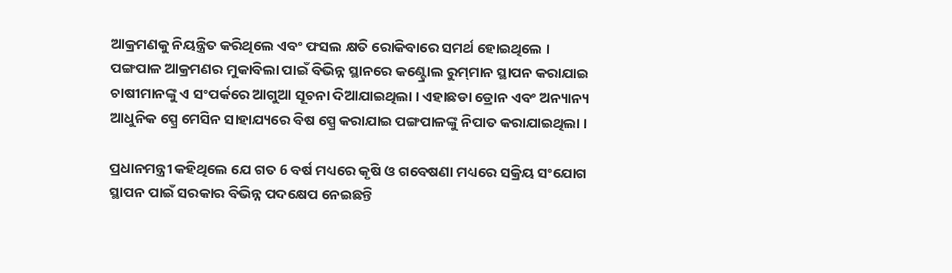ଆକ୍ରମଣକୁ ନିୟନ୍ତ୍ରିତ କରିଥିଲେ ଏବଂ ଫସଲ କ୍ଷତି ରୋକିବାରେ ସମର୍ଥ ହୋଇଥିଲେ । ପଙ୍ଗପାଳ ଆକ୍ରମଣର ମୁକାବିଲା ପାଇଁ ବିଭିନ୍ନ ସ୍ଥାନରେ କଣ୍ଟ୍ରୋଲ ରୁମ୍‌ମାନ ସ୍ଥାପନ କରାଯାଇ ଚାଷୀମାନଙ୍କୁ ଏ ସଂପର୍କରେ ଆଗୁଆ ସୂଚନା ଦିଆଯାଇଥିଲା । ଏହାଛଡା ଡ୍ରୋନ ଏବଂ ଅନ୍ୟାନ୍ୟ ଆଧୁନିକ ସ୍ପ୍ରେ ମେସିନ ସାହାଯ୍ୟରେ ବିଷ ସ୍ପ୍ରେ କରାଯାଇ ପଙ୍ଗପାଳଙ୍କୁ ନିପାତ କରାଯାଇଥିଲା ।

ପ୍ରଧାନମନ୍ତ୍ରୀ କହିଥିଲେ ଯେ ଗତ 6 ବର୍ଷ ମଧ୍ୟରେ କୃଷି ଓ ଗବେଷଣା ମଧ୍ୟରେ ସକ୍ରିୟ ସଂଯୋଗ ସ୍ଥାପନ ପାଇଁ ସରକାର ବିଭିନ୍ନ ପଦକ୍ଷେପ ନେଇଛନ୍ତି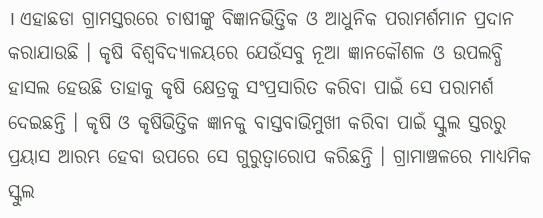। ଏହାଛଡା ଗ୍ରାମସ୍ତରରେ ଚାଷୀଙ୍କୁ ବିଜ୍ଞାନଭିତ୍ତିକ ଓ ଆଧୁନିକ ପରାମର୍ଶମାନ ପ୍ରଦାନ କରାଯାଉଛି । କୃଷି ବିଶ୍ୱବିଦ୍ୟାଳୟରେ ଯେଉଁସବୁ ନୂଆ ଜ୍ଞାନକୌଶଳ ଓ ଉପଲବ୍ଧି ହାସଲ ହେଉଛି ତାହାକୁ କୃଷି କ୍ଷେତ୍ରକୁ ସଂପ୍ରସାରିତ କରିବା ପାଇଁ ସେ ପରାମର୍ଶ ଦେଇଛନ୍ତି । କୃଷି ଓ କୃଷିଭିତ୍ତିକ ଜ୍ଞାନକୁ ବାସ୍ତବାଭିମୁଖୀ କରିବା ପାଇଁ ସ୍କୁଲ ସ୍ତରରୁ ପ୍ରୟାସ ଆରମ୍ଭ ହେବା ଉପରେ ସେ ଗୁରୁତ୍ୱାରୋପ କରିଛନ୍ତି । ଗ୍ରାମାଞ୍ଚଳରେ ମାଧ୍ୟମିକ ସ୍କୁଲ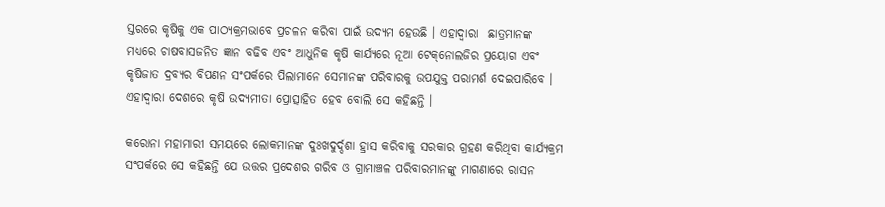ସ୍ତରରେ କୃଷିକୁ ଏକ ପାଠ୍ୟକ୍ରମଭାବେ ପ୍ରଚଳନ କରିବା ପାଇଁ ଉଦ୍ୟମ ହେଉଛି । ଏହାଦ୍ୱାରା  ଛାତ୍ରମାନଙ୍କ ମଧ୍ୟରେ ଚାଷବାସଜନିତ ଜ୍ଞାନ ବଢିବ ଏବଂ ଆଧୁନିକ କୃଷି କାର୍ଯ୍ୟରେ ନୂଆ ଟେକ୍‌ନୋଲଜିର ପ୍ରୟୋଗ ଏବଂ କୃଷିଜାତ ଦ୍ରବ୍ୟର ବିପଣନ ସଂପର୍କରେ ପିଲାମାନେ ସେମାନଙ୍କ ପରିବାରକୁ ଉପଯୁକ୍ତ ପରାମର୍ଶ ଦେଇପାରିବେ । ଏହାଦ୍ୱାରା ଦେଶରେ କୃଷି ଉଦ୍ୟମୀତା ପ୍ରୋତ୍ସାହିତ ହେବ ବୋଲି ସେ କହିଛନ୍ତି ।

କରୋନା ମହାମାରୀ ସମୟରେ ଲୋକମାନଙ୍କ ଦୁଃଖଦୁର୍ଦ୍ଦଶା ହ୍ରାସ କରିବାକୁ ସରକାର ଗ୍ରହଣ କରିଥିବା କାର୍ଯ୍ୟକ୍ରମ ସଂପର୍କରେ ସେ କହିଛନ୍ତି ଯେ ଉତ୍ତର ପ୍ରଦେଶର ଗରିବ ଓ ଗ୍ରାମାଞ୍ଚଳ ପରିବାରମାନଙ୍କୁ ମାଗଣାରେ ରାସନ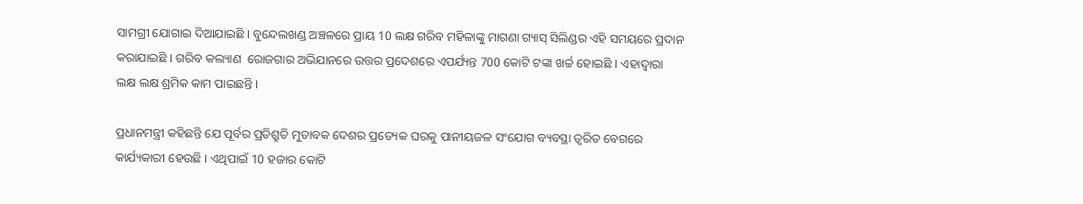ସାମଗ୍ରୀ ଯୋଗାଇ ଦିଆଯାଇଛି । ବୁନ୍ଦେଲଖଣ୍ଡ ଅଞ୍ଚଳରେ ପ୍ରାୟ 10 ଲକ୍ଷ ଗରିବ ମହିଳାଙ୍କୁ ମାଗଣା ଗ୍ୟାସ୍‌ ସିଲିଣ୍ଡର ଏହି ସମୟରେ ପ୍ରଦାନ କରାଯାଇଛି । ଗରିବ କଲ୍ୟାଣ  ରୋଜଗାର ଅଭିଯାନରେ ଉତ୍ତର ପ୍ରଦେଶରେ ଏପର୍ଯ୍ୟନ୍ତ 700 କୋଟି ଟଙ୍କା ଖର୍ଚ୍ଚ ହୋଇଛି । ଏହାଦ୍ୱାରା ଲକ୍ଷ ଲକ୍ଷ ଶ୍ରମିକ କାମ ପାଇଛନ୍ତି ।

ପ୍ରଧାନମନ୍ତ୍ରୀ କହିଛନ୍ତି ଯେ ପୂର୍ବର ପ୍ରତିଶ୍ରୁତି ମୁତାବକ ଦେଶର ପ୍ରତ୍ୟେକ ଘରକୁ ପାନୀୟଜଳ ସଂଯୋଗ ବ୍ୟବସ୍ଥା ତ୍ୱରିତ ବେଗରେ କାର୍ଯ୍ୟକାରୀ ହେଉଛି । ଏଥିପାଇଁ 10 ହଜାର କୋଟି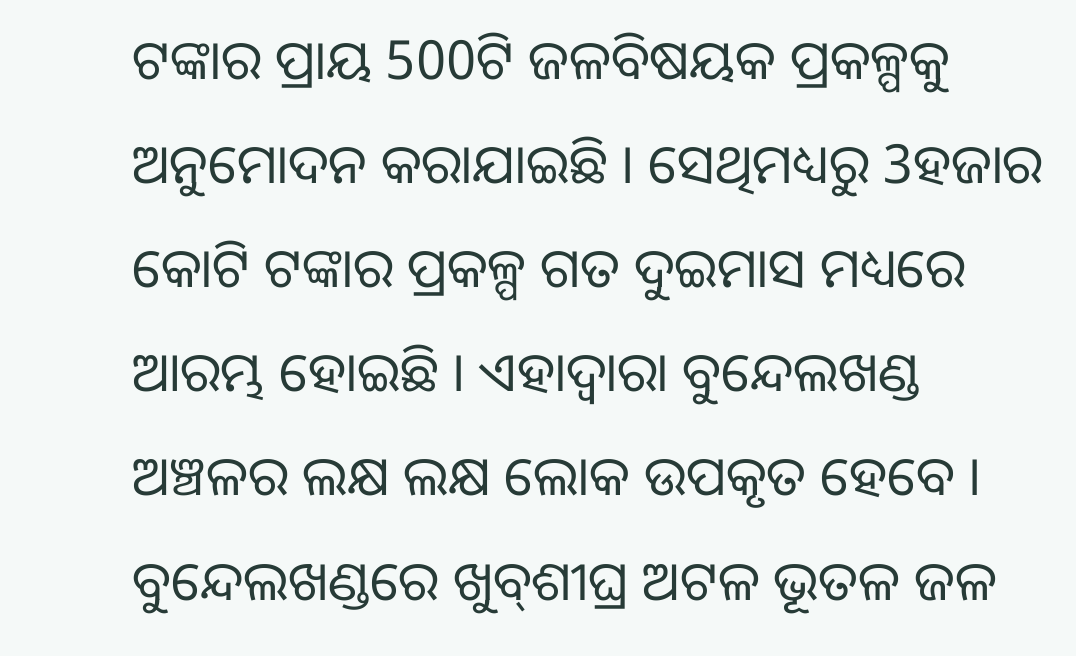ଟଙ୍କାର ପ୍ରାୟ 500ଟି ଜଳବିଷୟକ ପ୍ରକଳ୍ପକୁ ଅନୁମୋଦନ କରାଯାଇଛି । ସେଥିମଧ୍ୟରୁ 3ହଜାର କୋଟି ଟଙ୍କାର ପ୍ରକଳ୍ପ ଗତ ଦୁଇମାସ ମଧ୍ୟରେ ଆରମ୍ଭ ହୋଇଛି । ଏହାଦ୍ୱାରା ବୁନ୍ଦେଲଖଣ୍ଡ ଅଞ୍ଚଳର ଲକ୍ଷ ଲକ୍ଷ ଲୋକ ଉପକୃତ ହେବେ । ବୁନ୍ଦେଲଖଣ୍ଡରେ ଖୁବ୍‌ଶୀଘ୍ର ଅଟଳ ଭୂତଳ ଜଳ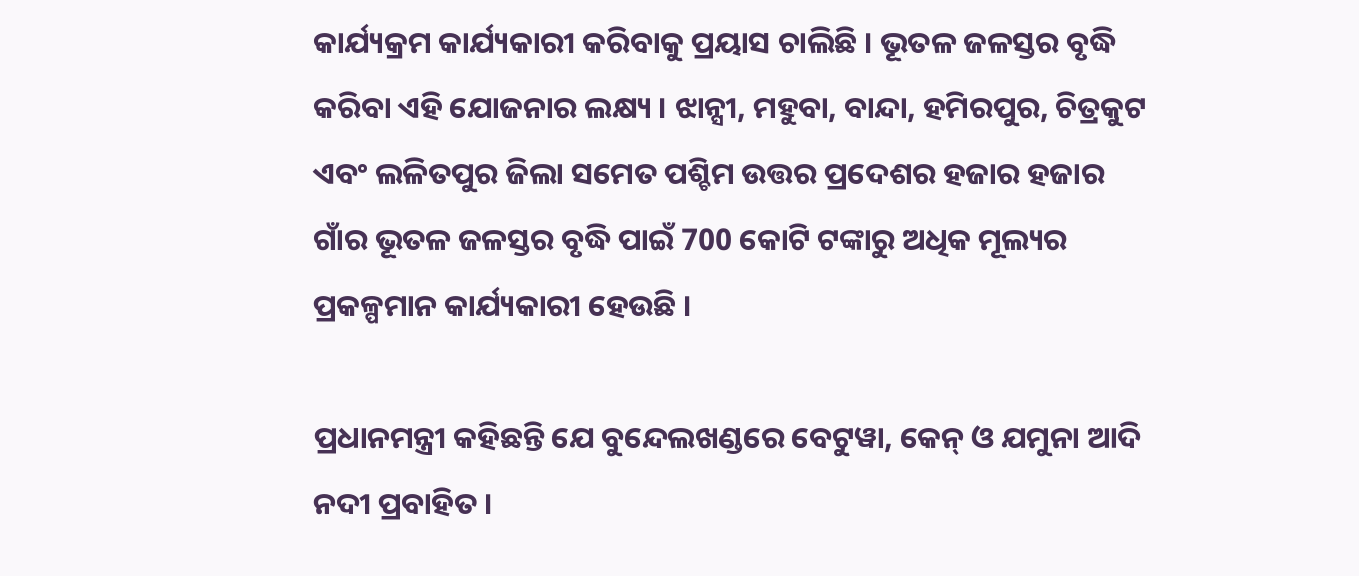କାର୍ଯ୍ୟକ୍ରମ କାର୍ଯ୍ୟକାରୀ କରିବାକୁ ପ୍ରୟାସ ଚାଲିଛି । ଭୂତଳ ଜଳସ୍ତର ବୃଦ୍ଧି କରିବା ଏହି ଯୋଜନାର ଲକ୍ଷ୍ୟ । ଝାନ୍ସୀ, ମହୁବା, ବାନ୍ଦା, ହମିରପୁର, ଚିତ୍ରକୁଟ ଏବଂ ଲଳିତପୁର ଜିଲା ସମେତ ପଶ୍ଚିମ ଉତ୍ତର ପ୍ରଦେଶର ହଜାର ହଜାର ଗାଁର ଭୂତଳ ଜଳସ୍ତର ବୃଦ୍ଧି ପାଇଁ 700 କୋଟି ଟଙ୍କାରୁ ଅଧିକ ମୂଲ୍ୟର ପ୍ରକଳ୍ପମାନ କାର୍ଯ୍ୟକାରୀ ହେଉଛି ।

ପ୍ରଧାନମନ୍ତ୍ରୀ କହିଛନ୍ତି ଯେ ବୁନ୍ଦେଲଖଣ୍ଡରେ ବେଟୁୱା, କେନ୍‌ ଓ ଯମୁନା ଆଦି ନଦୀ ପ୍ରବାହିତ ।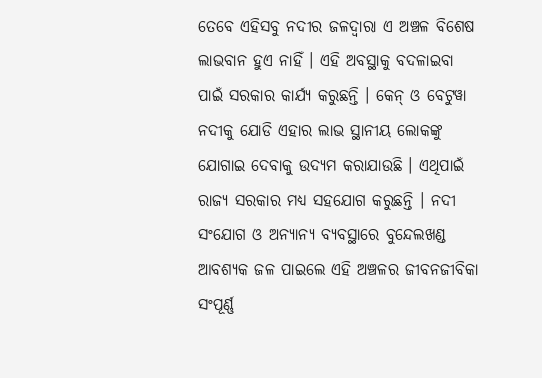ତେବେ ଏହିସବୁ ନଦୀର ଜଳଦ୍ୱାରା ଏ ଅଞ୍ଚଳ ବିଶେଷ ଲାଭବାନ ହୁଏ ନାହିଁ । ଏହି ଅବସ୍ଥାକୁ ବଦଳାଇବା ପାଇଁ ସରକାର କାର୍ଯ୍ୟ କରୁଛନ୍ତି । କେନ୍‌ ଓ ବେଟୁୱା ନଦୀକୁ ଯୋଡି ଏହାର ଲାଭ ସ୍ଥାନୀୟ ଲୋକଙ୍କୁ ଯୋଗାଇ ଦେବାକୁ ଉଦ୍ୟମ କରାଯାଉଛି । ଏଥିପାଇଁ ରାଜ୍ୟ ସରକାର ମଧ୍ୟ ସହଯୋଗ କରୁଛନ୍ତି । ନଦୀ ସଂଯୋଗ ଓ ଅନ୍ୟାନ୍ୟ ବ୍ୟବସ୍ଥାରେ ବୁନ୍ଦେଲଖଣ୍ଡ ଆବଶ୍ୟକ ଜଳ ପାଇଲେ ଏହି ଅଞ୍ଚଳର ଜୀବନଜୀବିକା ସଂପୂର୍ଣ୍ଣ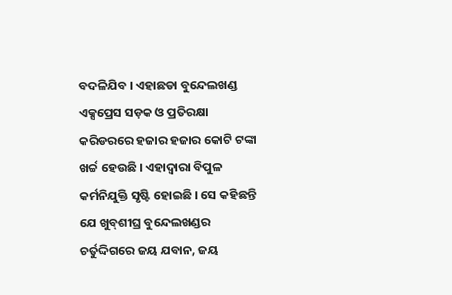ବଦଳିଯିବ । ଏହାଛଡା ବୁନ୍ଦେଲଖଣ୍ଡ ଏକ୍ସପ୍ରେସ ସଡ଼କ ଓ ପ୍ରତିରକ୍ଷା କରିଡରରେ ହଜାର ହଜାର କୋଟି ଟଙ୍କା ଖର୍ଚ୍ଚ ହେଉଛି । ଏହାଦ୍ୱାରା ବିପୁଳ କର୍ମନିଯୁକ୍ତି ସୃଷ୍ଟି ହୋଇଛି । ସେ କହିଛନ୍ତି ଯେ ଖୁବ୍‌ଶୀଘ୍ର ବୁନ୍ଦେଲଖଣ୍ଡର ଚର୍ତୁଦ୍ଦିଗରେ ଜୟ ଯବାନ, ଜୟ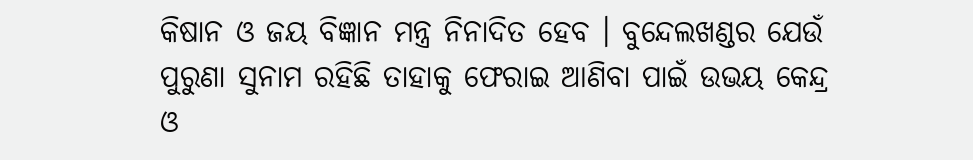କିଷାନ ଓ ଜୟ ବିଜ୍ଞାନ ମନ୍ତ୍ର ନିନାଦିତ ହେବ । ବୁନ୍ଦେଲଖଣ୍ଡର ଯେଉଁ ପୁରୁଣା ସୁନାମ ରହିଛି ତାହାକୁ ଫେରାଇ ଆଣିବା ପାଇଁ ଉଭୟ କେନ୍ଦ୍ର ଓ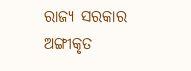ରାଜ୍ୟ ସରକାର ଅଙ୍ଗୀକୃତ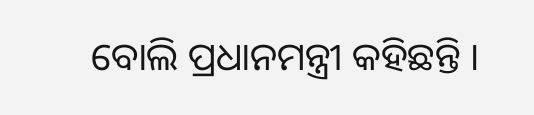ବୋଲି ପ୍ରଧାନମନ୍ତ୍ରୀ କହିଛନ୍ତି ।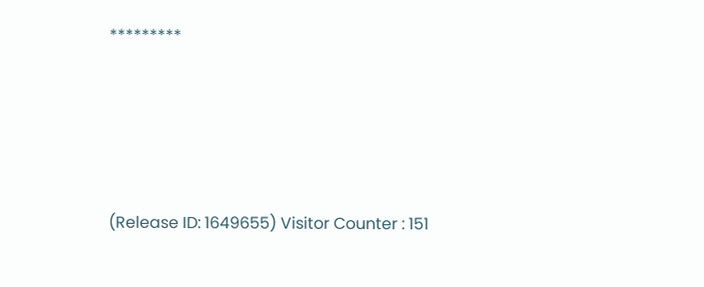*********





(Release ID: 1649655) Visitor Counter : 151